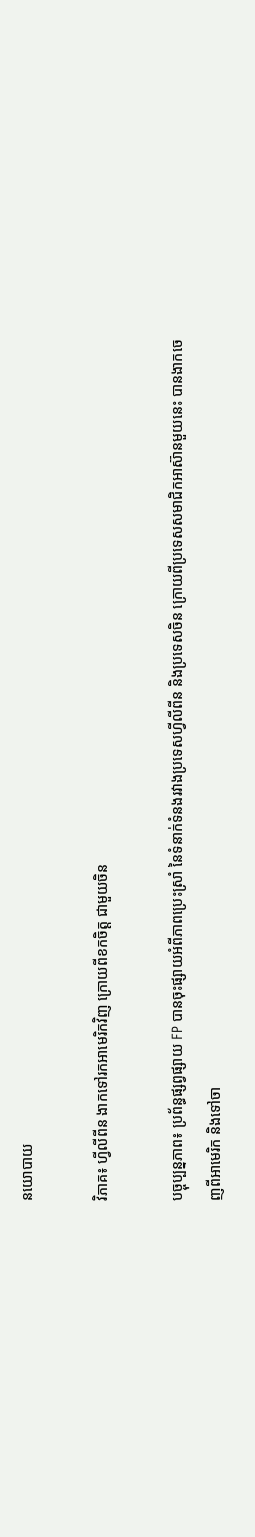នយោបាយ

វិភាគ៖ ហ្វីលីពីន ងាកទៅរកអាមេរិកវិញ ក្រោយពីខកចិត្ត ជាមួយចិន

បច្ចុប្បន្នភាព៖ ប្រព័ន្ធផ្សព្វផ្សាយ FP បានចុះផ្សាយអំពីភាពប្រេះស្រាំ នៃទំនាក់ទំនងរវាងប្រទេសហ្វីលីពីន និងប្រទេសចិន ក្រោយពីប្រទេសសមាជិកអាស៊ានមួយនេះ បានងាកចេញពីអាមេរិក និងទៅចា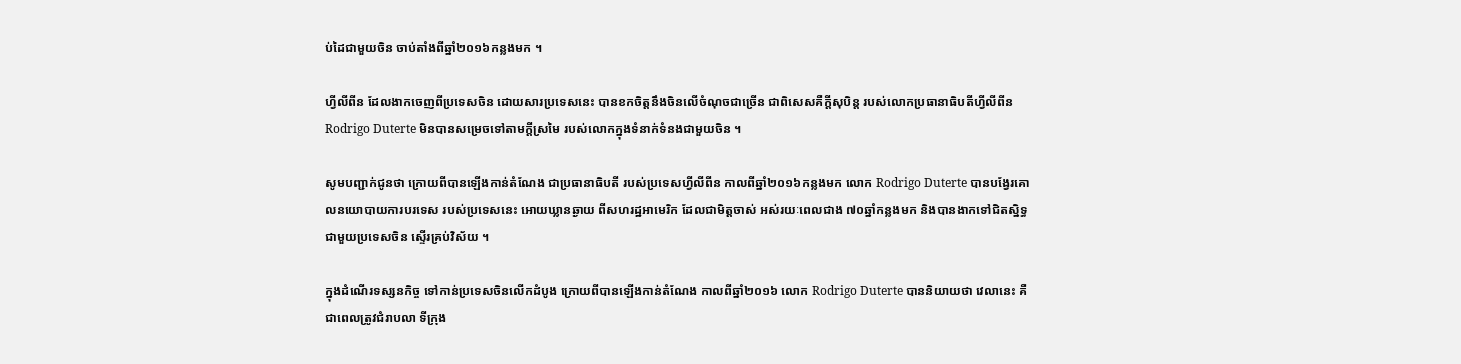ប់ដៃជាមួយចិន ចាប់តាំងពីឆ្នាំ២០១៦កន្លងមក ។

ហ្វីលីពីន ដែលងាកចេញពីប្រទេសចិន ដោយសារប្រទេសនេះ បានខកចិត្តនឹងចិនលើចំណុចជាច្រើន ជាពិសេសគឺក្តីសុបិន្ត របស់លោកប្រធានាធិបតីហ្វីលីពីន Rodrigo Duterte មិនបានសម្រេចទៅតាមក្តីស្រមៃ របស់លោកក្នុងទំនាក់ទំនងជាមួយចិន ។

សូមបញ្ជាក់ជូនថា ក្រោយពីបានឡើងកាន់តំណែង ជាប្រធានាធិបតី របស់ប្រទេសហ្វីលីពីន កាលពីឆ្នាំ២០១៦កន្លងមក លោក Rodrigo Duterte បានបង្វែរគោលនយោបាយការបរទេស របស់ប្រទេសនេះ អោយឃ្លានឆ្ងាយ ពីសហរដ្ឋអាមេរិក ដែលជាមិត្តចាស់ អស់រយៈពេលជាង ៧០ឆ្នាំកន្លងមក និងបានងាកទៅជិតស្និទ្ធ ជាមួយប្រទេសចិន ស្ទើរគ្រប់វិស័យ ។

ក្នុងដំណើរទស្សនកិច្ច ទៅកាន់ប្រទេសចិនលើកដំបូង ក្រោយពីបានឡើងកាន់តំណែង កាលពីឆ្នាំ២០១៦ លោក Rodrigo Duterte បាននិយាយថា វេលានេះ គឺជាពេលត្រូវជំរាបលា ទីក្រុង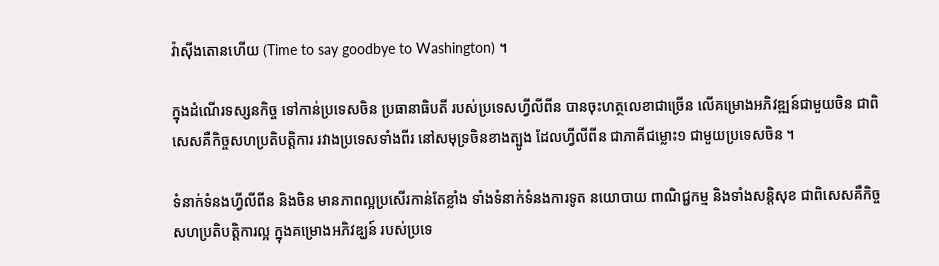វ៉ាស៊ីងតោនហើយ (Time to say goodbye to Washington) ។

ក្នុងដំណើរទស្សនកិច្ច ទៅកាន់ប្រទេសចិន ប្រធានាធិបតី របស់ប្រទេសហ្វីលីពីន បានចុះហត្ថលេខាជាច្រើន លើគម្រោងអភិវឌ្ឍន៍ជាមួយចិន ជាពិសេសគឺកិច្ចសហប្រតិបត្តិការ រវាងប្រទេសទាំងពីរ នៅសមុទ្រចិនខាងត្បូង ដែលហ្វីលីពីន ជាភាគីជម្លោះ១ ជាមួយប្រទេសចិន ។

ទំនាក់ទំនងហ្វីលីពីន និងចិន មានភាពល្អប្រសើរកាន់តែខ្លាំង ទាំងទំនាក់ទំនងការទូត នយោបាយ ពាណិជ្ជកម្ម និងទាំងសន្តិសុខ ជាពិសេសគឺកិច្ចសហប្រតិបត្តិការល្អ ក្នុងគម្រោងអភិវឌ្ឃន៍ របស់ប្រទេ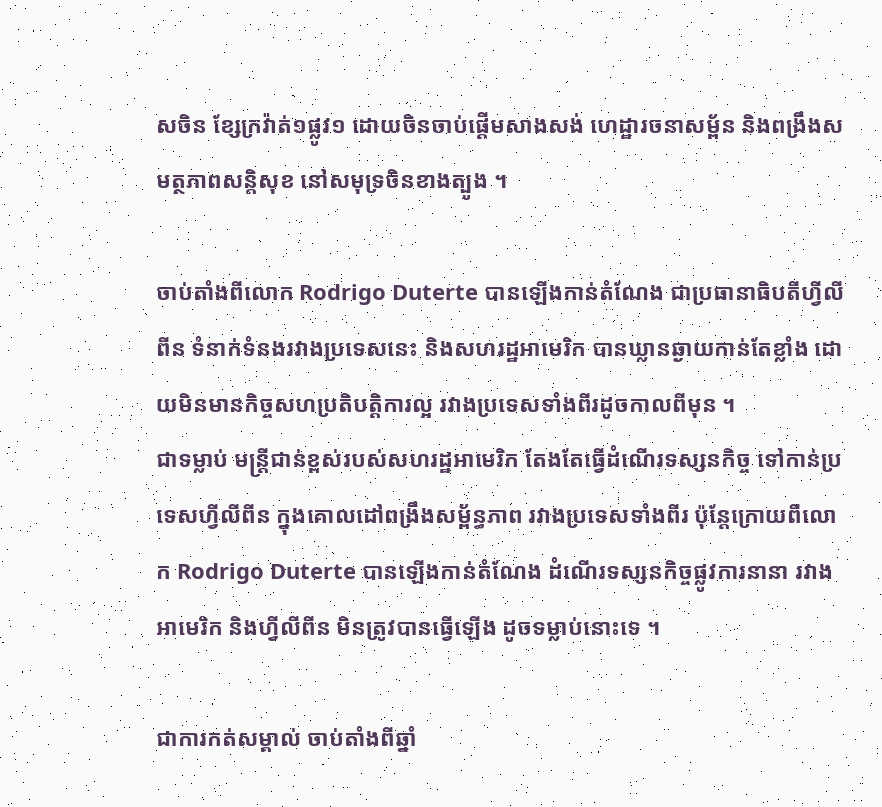សចិន ខ្សែក្រវ៉ាត់១ផ្លូវ១ ដោយចិនចាប់ផ្តើមសាងសង់ ហេដ្ឋារចនាសម្ព័ន និងពង្រឹងសមត្ថភាពសន្តិសុខ នៅសមុទ្រចិនខាងត្បូង ។

ចាប់តាំងពីលោក Rodrigo Duterte បានឡើងកាន់តំណែង ជាប្រធានាធិបតីហ្វីលីពីន ទំនាក់ទំនងរវាងប្រទេសនេះ និងសហរដ្ឋអាមេរិក បានឃ្លានឆ្ងាយកាន់តែខ្លាំង ដោយមិនមានកិច្ចសហប្រតិបត្តិការល្អ រវាងប្រទេសទាំងពីរដូចកាលពីមុន ។
ជាទម្លាប់ មន្ត្រីជាន់ខ្ពស់របស់សហរដ្ឋអាមេរិក តែងតែធ្វើដំណើរទស្សនកិច្ច ទៅកាន់ប្រទេសហ្វីលីពីន ក្នុងគោលដៅពង្រឹងសម្ព័ន្ធភាព រវាងប្រទេសទាំងពីរ ប៉ុន្តែក្រោយពីលោក Rodrigo Duterte បានឡើងកាន់តំណែង ដំណើរទស្សនកិច្ចផ្លូវការនានា រវាងអាមេរិក និងហ្វីលីពីន មិនត្រូវបានធ្វើឡើង ដូចទម្លាប់នោះទេ ។

ជាការកត់សម្គាល់ ចាប់តាំងពីឆ្នាំ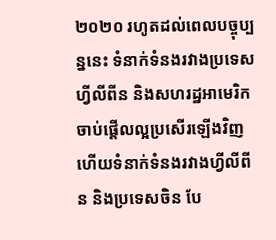២០២០ រហូតដល់ពេលបច្ចុប្បន្ននេះ ទំនាក់ទំនងរវាងប្រទេសហ្វីលីពីន និងសហរដ្ឋអាមេរិក ចាប់ផ្តើលល្អប្រសើរឡើងវិញ ហើយទំនាក់ទំនងរវាងហ្វីលីពីន និងប្រទេសចិន បែ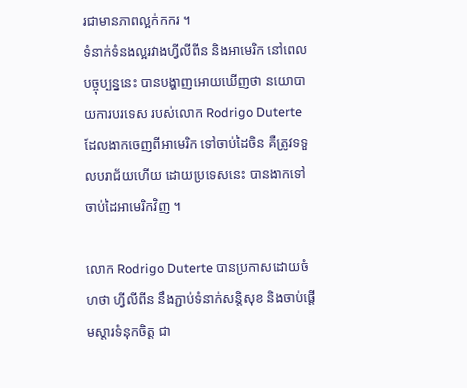រជាមានភាពល្អក់កករ ។
ទំនាក់ទំនងល្អរវាងហ្វីលីពីន និងអាមេរិក នៅពេលបច្ចុប្បន្ននេះ បានបង្ហាញអោយឃើញថា នយោបាយការបរទេស របស់លោក Rodrigo Duterte ដែលងាកចេញពីអាមេរិក ទៅចាប់ដៃចិន គឺត្រូវទទួលបរាជ័យហើយ ដោយប្រទេសនេះ បានងាកទៅចាប់ដៃអាមេរិកវិញ ។

លោក Rodrigo Duterte បានប្រកាសដោយចំហថា ហ្វីលីពីន នឹងភ្ជាប់ទំនាក់សន្តិសុខ និងចាប់ផ្តើមស្តារទំនុកចិត្ត ជា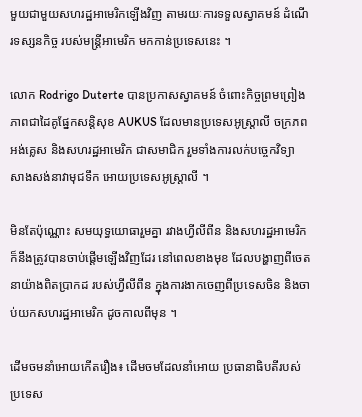មួយជាមួយសហរដ្ឋអាមេរិកឡើងវិញ តាមរយៈការទទួលស្វាគមន៍ ដំណើរទស្សនកិច្ច របស់មន្ត្រីអាមេរិក មកកាន់ប្រទេសនេះ ។

លោក Rodrigo Duterte បានប្រកាសស្វាគមន៍ ចំពោះកិច្ចព្រមព្រៀង ភាពជាដៃគូផ្នែកសន្តិសុខ AUKUS ដែលមានប្រទេសអូស្ត្រាលី ចក្រភពអង់គ្លេស និងសហរដ្ឋអាមេរិក ជាសមាជិក រួមទាំងការលក់បច្ចេកវិទ្យា សាងសង់នាវាមុជទឹក អោយប្រទេសអូស្ត្រាលី ។

មិនតែប៉ុណ្ណោះ សមយុទ្ធយោធារួមគ្នា រវាងហ្វីលីពីន និងសហរដ្ឋអាមេរិក ក៏នឹងត្រូវបានចាប់ផ្តើមឡើងវិញដែរ នៅពេលខាងមុខ ដែលបង្ហាញពីចេតនាយ៉ាងពិតប្រាកដ របស់ហ្វីលីពីន ក្នុងការងាកចេញពីប្រទេសចិន និងចាប់យកសហរដ្ឋអាមេរិក ដូចកាលពីមុន ។

ដើមចមនាំអោយកើតរឿង៖ ដើមចមដែលនាំអោយ ប្រធានាធិបតីរបស់ប្រទេស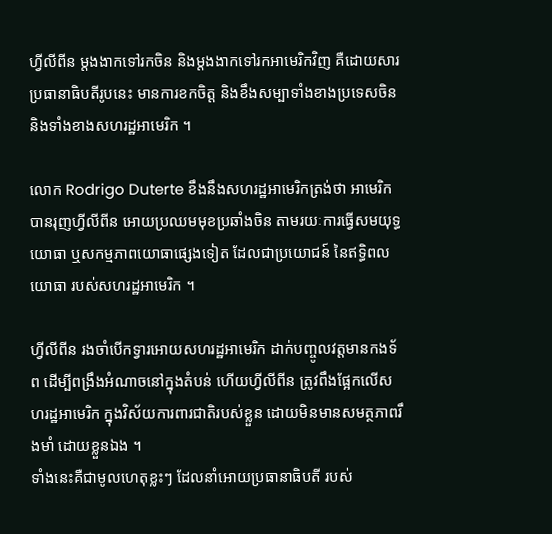ហ្វីលីពីន ម្តងងាកទៅរកចិន និងម្តងងាកទៅរកអាមេរិកវិញ គឺដោយសារប្រធានាធិបតីរូបនេះ មានការខកចិត្ត និងខឹងសម្បាទាំងខាងប្រទេសចិន និងទាំងខាងសហរដ្ឋអាមេរិក ។

លោក Rodrigo Duterte ខឹងនឹងសហរដ្ឋអាមេរិកត្រង់ថា អាមេរិកបានរុញហ្វីលីពីន អោយប្រឈមមុខប្រឆាំងចិន តាមរយៈការធ្វើសមយុទ្ធយោធា ឬសកម្មភាពយោធាផ្សេងទៀត ដែលជាប្រយោជន៍ នៃឥទ្ធិពលយោធា របស់សហរដ្ឋអាមេរិក ។

ហ្វីលីពីន រងចាំបើកទ្វារអោយសហរដ្ឋអាមេរិក ដាក់បញ្ចូលវត្តមានកងទ័ព ដើម្បីពង្រឹងអំណាចនៅក្នុងតំបន់ ហើយហ្វីលីពីន ត្រូវពឹងផ្អែកលើសហរដ្ឋអាមេរិក ក្នុងវិស័យការពារជាតិរបស់ខ្លួន ដោយមិនមានសមត្ថភាពរឹងមាំ ដោយខ្លួនឯង ។
ទាំងនេះគឺជាមូលហេតុខ្លះៗ ដែលនាំអោយប្រធានាធិបតី របស់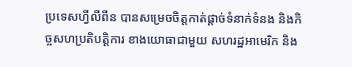ប្រទេសហ្វីលីពីន បានសម្រេចចិត្តកាត់ផ្តាច់ទំនាក់ទំនង និងកិច្ចសហប្រតិបត្តិការ ខាងយោធាជាមួយ សហរដ្ឋអាមេរិក និង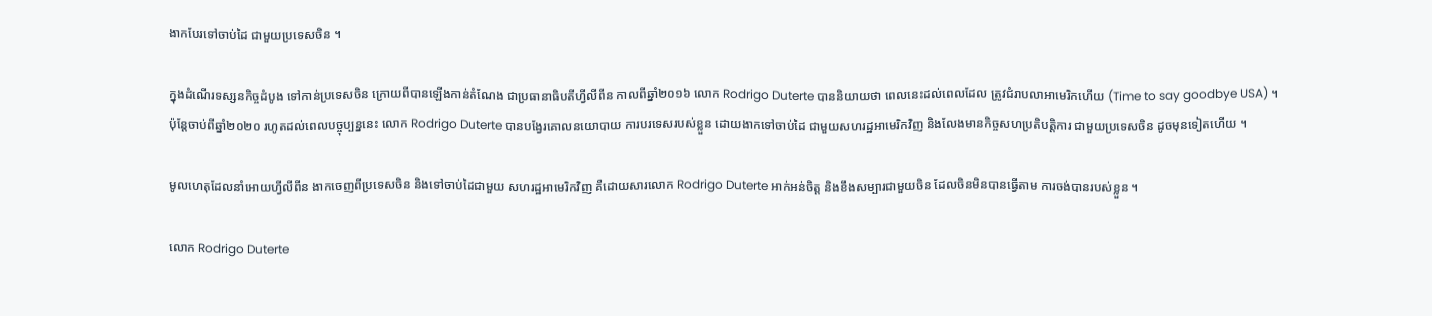ងាកបែរទៅចាប់ដៃ ជាមួយប្រទេសចិន ។

ក្នុងដំណើរទស្សនកិច្ចដំបូង ទៅកាន់ប្រទេសចិន ក្រោយពីបានឡើងកាន់តំណែង ជាប្រធានាធិបតីហ្វីលីពីន កាលពីឆ្នាំ២០១៦ លោក Rodrigo Duterte បាននិយាយថា ពេលនេះដល់ពេលដែល ត្រូវជំរាបលាអាមេរិកហើយ (Time to say goodbye USA) ។
ប៉ុន្តែចាប់ពីឆ្នាំ២០២០ រហូតដល់ពេលបច្ចុប្បន្ននេះ លោក Rodrigo Duterte បានបង្វែរគោលនយោបាយ ការបរទេសរបស់ខ្លួន ដោយងាកទៅចាប់ដៃ ជាមួយសហរដ្ឋអាមេរិកវិញ និងលែងមានកិច្ចសហប្រតិបត្តិការ ជាមួយប្រទេសចិន ដូចមុនទៀតហើយ ។

មូលហេតុដែលនាំអោយហ្វីលីពីន ងាកចេញពីប្រទេសចិន និងទៅចាប់ដៃជាមួយ សហរដ្ឋអាមេរិកវិញ គឺដោយសារលោក Rodrigo Duterte អាក់អន់ចិត្ត និងខឹងសម្បារជាមួយចិន ដែលចិនមិនបានធ្វើតាម ការចង់បានរបស់ខ្លួន ។

លោក Rodrigo Duterte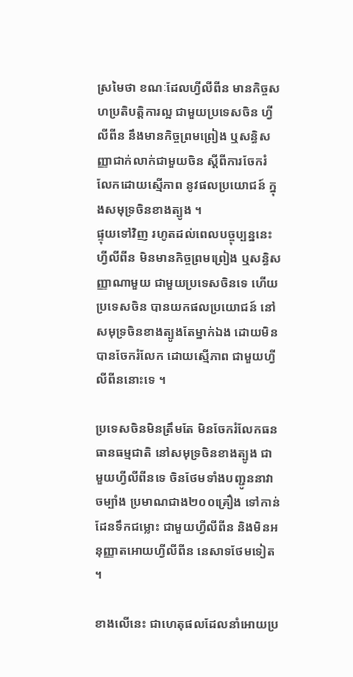ស្រមៃថា ខណៈដែលហ្វីលីពីន មានកិច្ចសហប្រតិបត្តិការល្អ ជាមួយប្រទេសចិន ហ្វីលីពីន នឹងមានកិច្ចព្រមព្រៀង ឬសន្ធិសញ្ញាជាក់លាក់ជាមួយចិន ស្តីពីការចែករំលែកដោយស្មើភាព នូវផលប្រយោជន៍ ក្នុងសមុទ្រចិនខាងត្បូង ។
ផ្ទុយទៅវិញ រហូតដល់ពេលបច្ចុប្បន្ននេះ ហ្វីលីពីន មិនមានកិច្ចព្រមព្រៀង ឬសន្ធិសញ្ញាណាមួយ ជាមួយប្រទេសចិនទេ ហើយប្រទេសចិន បានយកផលប្រយោជន៍ នៅសមុទ្រចិនខាងត្បូងតែម្នាក់ឯង ដោយមិនបានចែករំលែក ដោយស្មើភាព ជាមួយហ្វីលីពីននោះទេ ។

ប្រទេសចិនមិនត្រឹមតែ មិនចែករំលែកធនធានធម្មជាតិ នៅសមុទ្រចិនខាងត្បូង ជាមួយហ្វីលីពីនទេ ចិនថែមទាំងបញ្ជូននាវាចម្បាំង ប្រមាណជាង២០០គ្រឿង ទៅកាន់ដែនទឹកជម្លោះ ជាមួយហ្វីលីពីន និងមិនអនុញ្ញាតអោយហ្វីលីពីន នេសាទថែមទៀត ។

ខាងលើនេះ ជាហេតុផលដែលនាំអោយប្រ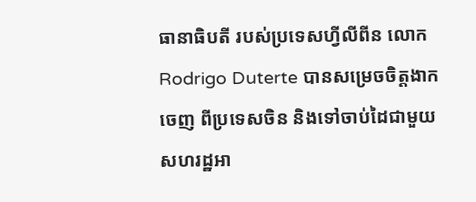ធានាធិបតី របស់ប្រទេសហ្វីលីពីន លោក Rodrigo Duterte បានសម្រេចចិត្តងាកចេញ ពីប្រទេសចិន និងទៅចាប់ដៃជាមួយ សហរដ្ឋអា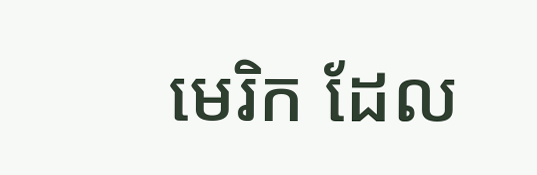មេរិក ដែល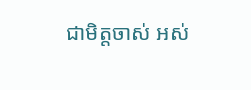ជាមិត្តចាស់ អស់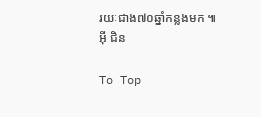រយៈជាង៧០ឆ្នាំកន្លងមក ៕
អ៊ី ជិន

To Top